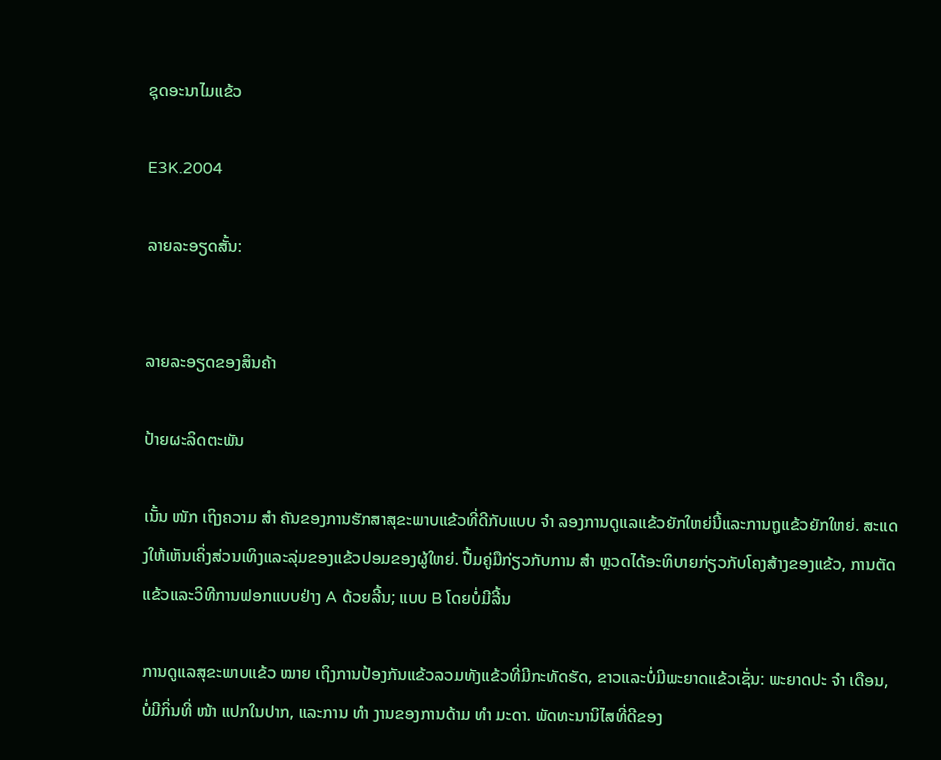ຊຸດອະນາໄມແຂ້ວ

E3K.2004

ລາຍລະອຽດສັ້ນ:


ລາຍລະອຽດຂອງສິນຄ້າ

ປ້າຍຜະລິດຕະພັນ

ເນັ້ນ ໜັກ ເຖິງຄວາມ ສຳ ຄັນຂອງການຮັກສາສຸຂະພາບແຂ້ວທີ່ດີກັບແບບ ຈຳ ລອງການດູແລແຂ້ວຍັກໃຫຍ່ນີ້ແລະການຖູແຂ້ວຍັກໃຫຍ່. ສະແດງໃຫ້ເຫັນເຄິ່ງສ່ວນເທິງແລະລຸ່ມຂອງແຂ້ວປອມຂອງຜູ້ໃຫຍ່. ປື້ມຄູ່ມືກ່ຽວກັບການ ສຳ ຫຼວດໄດ້ອະທິບາຍກ່ຽວກັບໂຄງສ້າງຂອງແຂ້ວ, ການຕັດແຂ້ວແລະວິທີການຟອກແບບຢ່າງ A ດ້ວຍລີ້ນ; ແບບ B ໂດຍບໍ່ມີລີ້ນ

ການດູແລສຸຂະພາບແຂ້ວ ໝາຍ ເຖິງການປ້ອງກັນແຂ້ວລວມທັງແຂ້ວທີ່ມີກະທັດຮັດ, ຂາວແລະບໍ່ມີພະຍາດແຂ້ວເຊັ່ນ: ພະຍາດປະ ຈຳ ເດືອນ, ບໍ່ມີກິ່ນທີ່ ໜ້າ ແປກໃນປາກ, ແລະການ ທຳ ງານຂອງການດ້າມ ທຳ ມະດາ. ພັດທະນານິໄສທີ່ດີຂອງ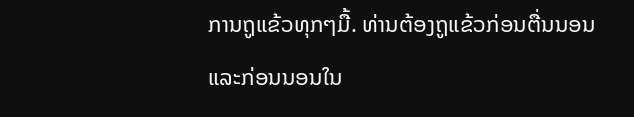ການຖູແຂ້ວທຸກໆມື້. ທ່ານຕ້ອງຖູແຂ້ວກ່ອນຕື່ນນອນແລະກ່ອນນອນໃນ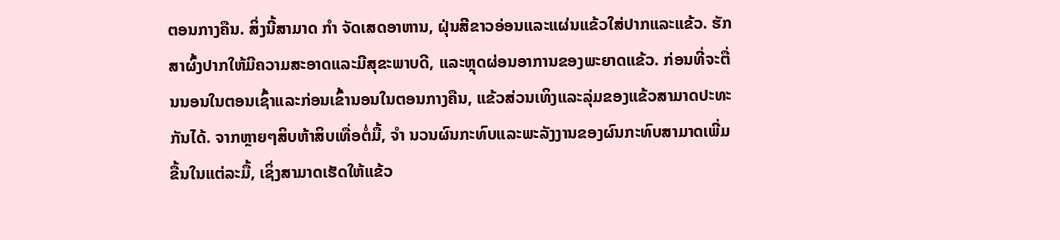ຕອນກາງຄືນ. ສິ່ງນີ້ສາມາດ ກຳ ຈັດເສດອາຫານ, ຝຸ່ນສີຂາວອ່ອນແລະແຜ່ນແຂ້ວໃສ່ປາກແລະແຂ້ວ. ຮັກສາຜົ້ງປາກໃຫ້ມີຄວາມສະອາດແລະມີສຸຂະພາບດີ, ແລະຫຼຸດຜ່ອນອາການຂອງພະຍາດແຂ້ວ. ກ່ອນທີ່ຈະຕື່ນນອນໃນຕອນເຊົ້າແລະກ່ອນເຂົ້ານອນໃນຕອນກາງຄືນ, ແຂ້ວສ່ວນເທິງແລະລຸ່ມຂອງແຂ້ວສາມາດປະທະກັນໄດ້. ຈາກຫຼາຍໆສິບຫ້າສິບເທື່ອຕໍ່ມື້, ຈຳ ນວນຜົນກະທົບແລະພະລັງງານຂອງຜົນກະທົບສາມາດເພີ່ມຂື້ນໃນແຕ່ລະມື້, ເຊິ່ງສາມາດເຮັດໃຫ້ແຂ້ວ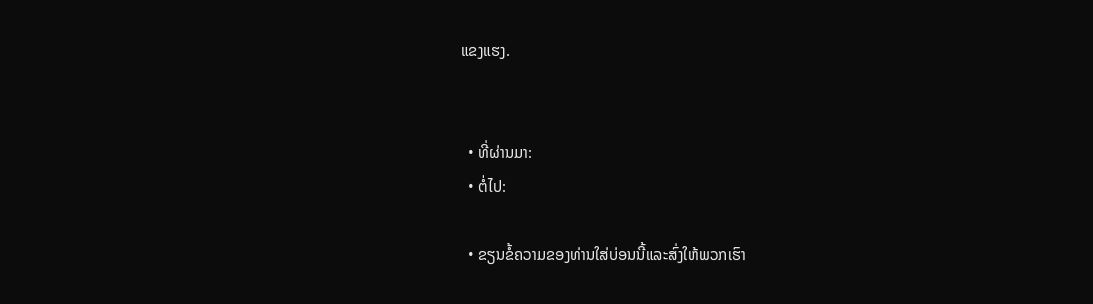ແຂງແຮງ.


  • ທີ່ຜ່ານມາ:
  • ຕໍ່ໄປ:

  • ຂຽນຂໍ້ຄວາມຂອງທ່ານໃສ່ບ່ອນນີ້ແລະສົ່ງໃຫ້ພວກເຮົາ